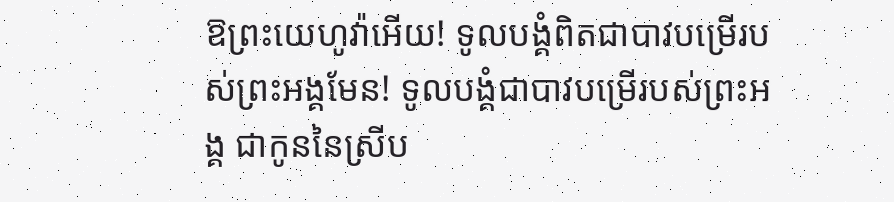ឱព្រះយេហូវ៉ាអើយ! ទូលបង្គំពិតជាបាវបម្រើរបស់ព្រះអង្គមែន! ទូលបង្គំជាបាវបម្រើរបស់ព្រះអង្គ ជាកូននៃស្រីប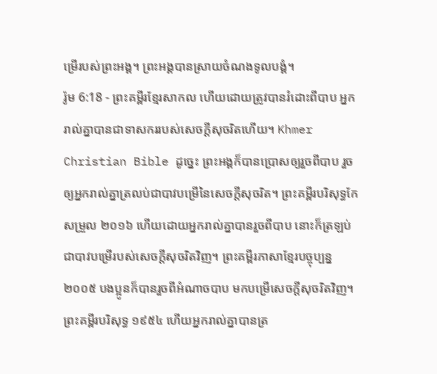ម្រើរបស់ព្រះអង្គ។ ព្រះអង្គបានស្រាយចំណងទូលបង្គំ។
រ៉ូម 6:18 - ព្រះគម្ពីរខ្មែរសាកល ហើយដោយត្រូវបានរំដោះពីបាប អ្នករាល់គ្នាបានជាទាសកររបស់សេចក្ដីសុចរិតហើយ។ Khmer Christian Bible ដូច្នេះ ព្រះអង្គក៏បានប្រោសឲ្យរួចពីបាប រួចឲ្យអ្នករាល់គ្នាត្រលប់ជាបាវបម្រើនៃសេចក្ដីសុចរិត។ ព្រះគម្ពីរបរិសុទ្ធកែសម្រួល ២០១៦ ហើយដោយអ្នករាល់គ្នាបានរួចពីបាប នោះក៏ត្រឡប់ជាបាវបម្រើរបស់សេចក្តីសុចរិតវិញ។ ព្រះគម្ពីរភាសាខ្មែរបច្ចុប្បន្ន ២០០៥ បងប្អូនក៏បានរួចពីអំណាចបាប មកបម្រើសេចក្ដីសុចរិតវិញ។ ព្រះគម្ពីរបរិសុទ្ធ ១៩៥៤ ហើយអ្នករាល់គ្នាបានត្រ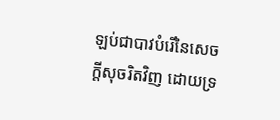ឡប់ជាបាវបំរើនៃសេចក្ដីសុចរិតវិញ ដោយទ្រ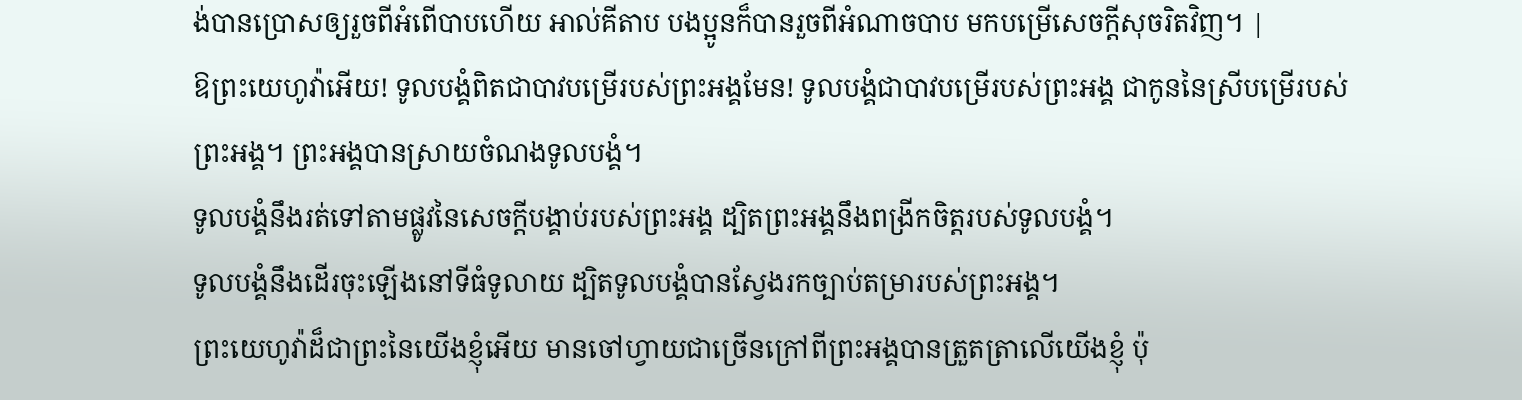ង់បានប្រោសឲ្យរួចពីអំពើបាបហើយ អាល់គីតាប បងប្អូនក៏បានរួចពីអំណាចបាប មកបម្រើសេចក្ដីសុចរិតវិញ។ |
ឱព្រះយេហូវ៉ាអើយ! ទូលបង្គំពិតជាបាវបម្រើរបស់ព្រះអង្គមែន! ទូលបង្គំជាបាវបម្រើរបស់ព្រះអង្គ ជាកូននៃស្រីបម្រើរបស់ព្រះអង្គ។ ព្រះអង្គបានស្រាយចំណងទូលបង្គំ។
ទូលបង្គំនឹងរត់ទៅតាមផ្លូវនៃសេចក្ដីបង្គាប់របស់ព្រះអង្គ ដ្បិតព្រះអង្គនឹងពង្រីកចិត្តរបស់ទូលបង្គំ។
ទូលបង្គំនឹងដើរចុះឡើងនៅទីធំទូលាយ ដ្បិតទូលបង្គំបានស្វែងរកច្បាប់តម្រារបស់ព្រះអង្គ។
ព្រះយេហូវ៉ាដ៏ជាព្រះនៃយើងខ្ញុំអើយ មានចៅហ្វាយជាច្រើនក្រៅពីព្រះអង្គបានត្រួតត្រាលើយើងខ្ញុំ ប៉ុ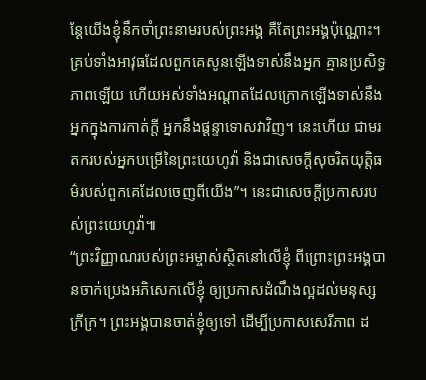ន្តែយើងខ្ញុំនឹកចាំព្រះនាមរបស់ព្រះអង្គ គឺតែព្រះអង្គប៉ុណ្ណោះ។
គ្រប់ទាំងអាវុធដែលពួកគេសូនឡើងទាស់នឹងអ្នក គ្មានប្រសិទ្ធភាពឡើយ ហើយអស់ទាំងអណ្ដាតដែលក្រោកឡើងទាស់នឹងអ្នកក្នុងការកាត់ក្ដី អ្នកនឹងផ្ដន្ទាទោសវាវិញ។ នេះហើយ ជាមរតករបស់អ្នកបម្រើនៃព្រះយេហូវ៉ា និងជាសេចក្ដីសុចរិតយុត្តិធម៌របស់ពួកគេដែលចេញពីយើង”។ នេះជាសេចក្ដីប្រកាសរបស់ព្រះយេហូវ៉ា៕
“ព្រះវិញ្ញាណរបស់ព្រះអម្ចាស់ស្ថិតនៅលើខ្ញុំ ពីព្រោះព្រះអង្គបានចាក់ប្រេងអភិសេកលើខ្ញុំ ឲ្យប្រកាសដំណឹងល្អដល់មនុស្សក្រីក្រ។ ព្រះអង្គបានចាត់ខ្ញុំឲ្យទៅ ដើម្បីប្រកាសសេរីភាព ដ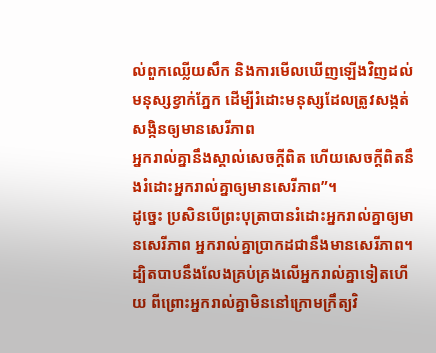ល់ពួកឈ្លើយសឹក និងការមើលឃើញឡើងវិញដល់មនុស្សខ្វាក់ភ្នែក ដើម្បីរំដោះមនុស្សដែលត្រូវសង្កត់សង្កិនឲ្យមានសេរីភាព
អ្នករាល់គ្នានឹងស្គាល់សេចក្ដីពិត ហើយសេចក្ដីពិតនឹងរំដោះអ្នករាល់គ្នាឲ្យមានសេរីភាព”។
ដូច្នេះ ប្រសិនបើព្រះបុត្រាបានរំដោះអ្នករាល់គ្នាឲ្យមានសេរីភាព អ្នករាល់គ្នាប្រាកដជានឹងមានសេរីភាព។
ដ្បិតបាបនឹងលែងគ្រប់គ្រងលើអ្នករាល់គ្នាទៀតហើយ ពីព្រោះអ្នករាល់គ្នាមិននៅក្រោមក្រឹត្យវិ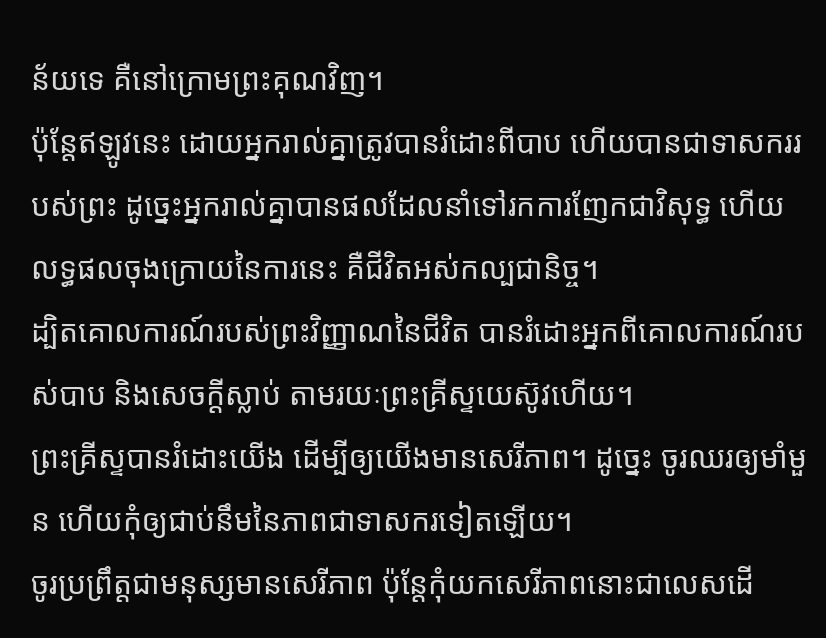ន័យទេ គឺនៅក្រោមព្រះគុណវិញ។
ប៉ុន្តែឥឡូវនេះ ដោយអ្នករាល់គ្នាត្រូវបានរំដោះពីបាប ហើយបានជាទាសកររបស់ព្រះ ដូច្នេះអ្នករាល់គ្នាបានផលដែលនាំទៅរកការញែកជាវិសុទ្ធ ហើយលទ្ធផលចុងក្រោយនៃការនេះ គឺជីវិតអស់កល្បជានិច្ច។
ដ្បិតគោលការណ៍របស់ព្រះវិញ្ញាណនៃជីវិត បានរំដោះអ្នកពីគោលការណ៍របស់បាប និងសេចក្ដីស្លាប់ តាមរយៈព្រះគ្រីស្ទយេស៊ូវហើយ។
ព្រះគ្រីស្ទបានរំដោះយើង ដើម្បីឲ្យយើងមានសេរីភាព។ ដូច្នេះ ចូរឈរឲ្យមាំមួន ហើយកុំឲ្យជាប់នឹមនៃភាពជាទាសករទៀតឡើយ។
ចូរប្រព្រឹត្តជាមនុស្សមានសេរីភាព ប៉ុន្តែកុំយកសេរីភាពនោះជាលេសដើ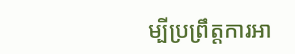ម្បីប្រព្រឹត្តការអា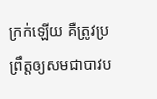ក្រក់ឡើយ គឺត្រូវប្រព្រឹត្តឲ្យសមជាបាវប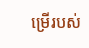ម្រើរបស់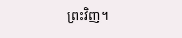ព្រះវិញ។